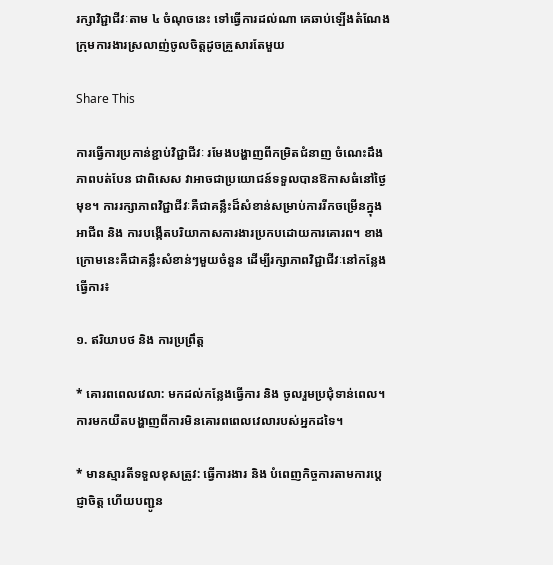រក្សាវិជ្ជាជីវៈតាម ៤ ចំណុចនេះ ទៅធ្វើការដល់ណា គេឆាប់ឡើងតំណែង ក្រុមការងារស្រលាញ់ចូលចិត្តដូចគ្រួសារតែមួយ

Share This

ការធ្វើការប្រកាន់ខ្ជាប់វិជ្ជាជីវៈ រមែងបង្ហាញពីកម្រិតជំនាញ ចំណេះដឹង ភាពបត់បែន ជាពិសេស វាអាចជាប្រយោជន៍ទទួលបានឱកាសធំនៅថ្ងៃមុខ។ ការរក្សាភាពវិជ្ជាជីវៈគឺជាគន្លឹះដ៏សំខាន់សម្រាប់ការរីកចម្រើនក្នុងអាជីព និង ការបង្កើតបរិយាកាសការងារប្រកបដោយការគោរព។ ខាងក្រោមនេះគឺជាគន្លឹះសំខាន់ៗមួយចំនួន ដើម្បីរក្សាភាពវិជ្ជាជីវៈនៅកន្លែងធ្វើការ៖

១. ឥរិយាបថ និង ការប្រព្រឹត្ត

* គោរពពេលវេលា: មកដល់កន្លែងធ្វើការ និង ចូលរួមប្រជុំទាន់ពេល។ ការមកយឺតបង្ហាញពីការមិនគោរពពេលវេលារបស់អ្នកដទៃ។

* មានស្មារតីទទួលខុសត្រូវ: ធ្វើការងារ និង បំពេញកិច្ចការតាមការប្តេជ្ញាចិត្ត ហើយបញ្ជូន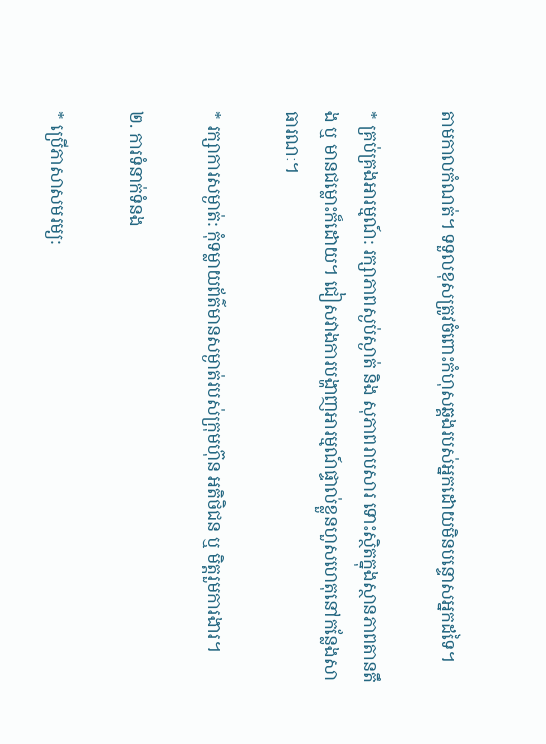តាមកាលកំណត់។ ទទួលខុសត្រូវចំពោះកំហុសឆ្គងរបស់អ្នកដោយមិនបន្ទោសអ្នកដទៃ។

* គ្រប់គ្រងអារម្មណ៍: រក្សាភាពស្ងប់ស្ងាត់ និង សុភាពរាបសារ ទោះស្ថិតក្នុងស្ថានភាពតានតឹង ឬ មានជម្លោះក៏ដោយ។ ជៀសវាងការបង្ហាញអារម្មណ៍ផ្ទាល់ខ្លួនហួសហេតុនៅកន្លែងសាធារណៈ។

* រក្សាការសម្ងាត់: កុំទម្លាយព័ត៌មានសម្ងាត់របស់ក្រុមហ៊ុន អតិថិជន ឬ មិត្តរួមការងារ។

២. ការទំនាក់ទំនង

* ប្រើភាសាសមរម្យ: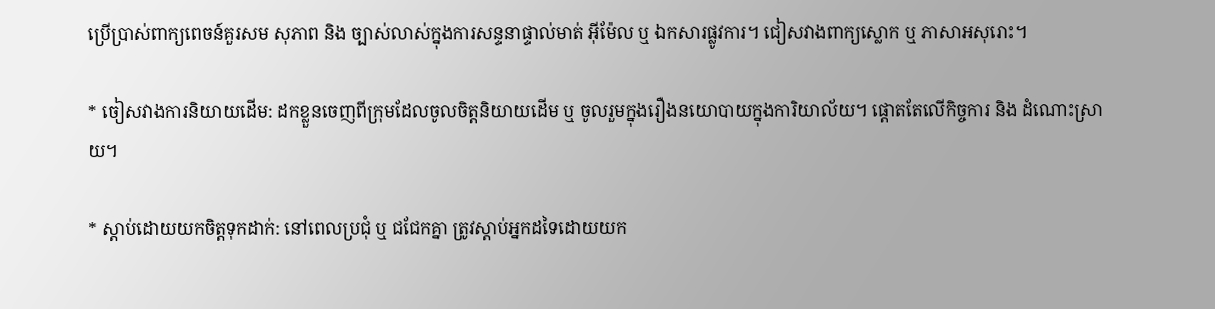ប្រើប្រាស់ពាក្យពេចន៍គួរសម សុភាព និង ច្បាស់លាស់ក្នុងការសន្ទនាផ្ទាល់មាត់ អ៊ីម៉ែល ឬ ឯកសារផ្លូវការ។ ជៀសវាងពាក្យស្លោក ឬ ភាសាអសុរោះ។

* ចៀសវាងការនិយាយដើម: ដកខ្លួនចេញពីក្រុមដែលចូលចិត្តនិយាយដើម ឬ ចូលរួមក្នុងរឿងនយោបាយក្នុងការិយាល័យ។ ផ្តោតតែលើកិច្ចការ និង ដំណោះស្រាយ។

* ស្តាប់ដោយយកចិត្តទុកដាក់: នៅពេលប្រជុំ ឬ ជជែកគ្នា ត្រូវស្តាប់អ្នកដទៃដោយយក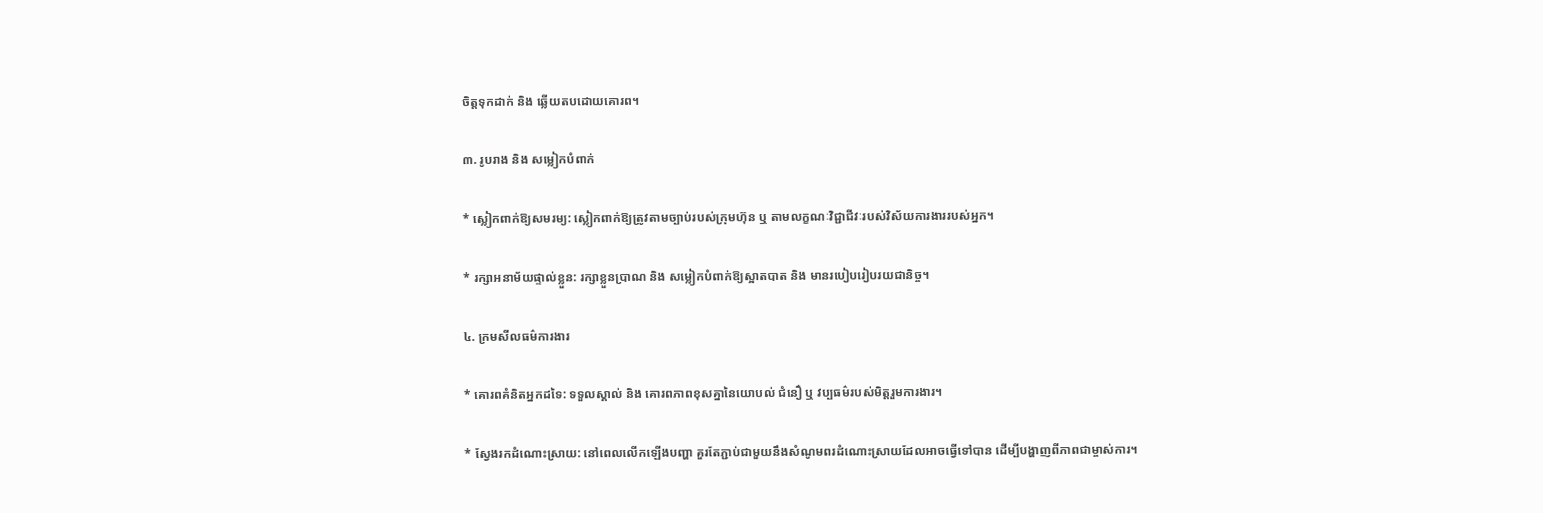ចិត្តទុកដាក់ និង ឆ្លើយតបដោយគោរព។

៣. រូបរាង និង សម្លៀកបំពាក់

* ស្លៀកពាក់ឱ្យសមរម្យ: ស្លៀកពាក់ឱ្យត្រូវតាមច្បាប់របស់ក្រុមហ៊ុន ឬ តាមលក្ខណៈវិជ្ជាជីវៈរបស់វិស័យការងាររបស់អ្នក។

* រក្សាអនាម័យផ្ទាល់ខ្លួន: រក្សាខ្លួនប្រាណ និង សម្លៀកបំពាក់ឱ្យស្អាតបាត និង មានរបៀបរៀបរយជានិច្ច។

៤. ក្រមសីលធម៌ការងារ

* គោរពគំនិតអ្នកដទៃ: ទទួលស្គាល់ និង គោរពភាពខុសគ្នានៃយោបល់ ជំនឿ ឬ វប្បធម៌របស់មិត្តរួមការងារ។

* ស្វែងរកដំណោះស្រាយ: នៅពេលលើកឡើងបញ្ហា គួរតែភ្ជាប់ជាមួយនឹងសំណូមពរដំណោះស្រាយដែលអាចធ្វើទៅបាន ដើម្បីបង្ហាញពីភាពជាម្ចាស់ការ។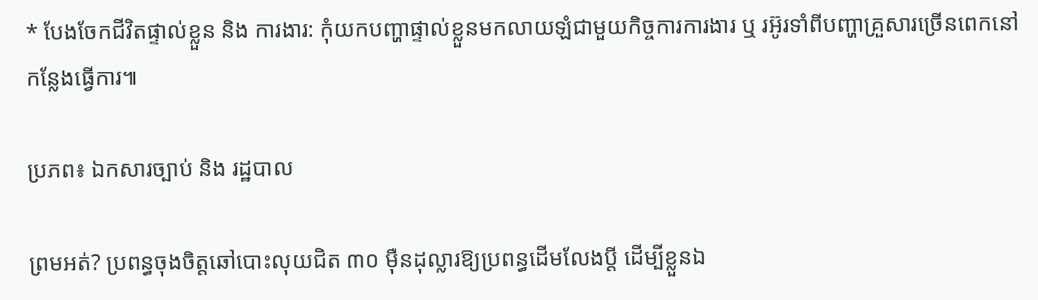* បែងចែកជីវិតផ្ទាល់ខ្លួន និង ការងារ: កុំយកបញ្ហាផ្ទាល់ខ្លួនមកលាយឡំជាមួយកិច្ចការការងារ ឬ រអ៊ូរទាំពីបញ្ហាគ្រួសារច្រើនពេកនៅកន្លែងធ្វើការ៕

ប្រភព៖ ឯកសារច្បាប់ និង រដ្ឋបាល

ព្រមអត់? ប្រពន្ធចុងចិត្តឆៅបោះលុយជិត ៣០ ម៉ឺនដុល្លារឱ្យប្រពន្ធដើមលែងប្តី ដើម្បីខ្លួនឯ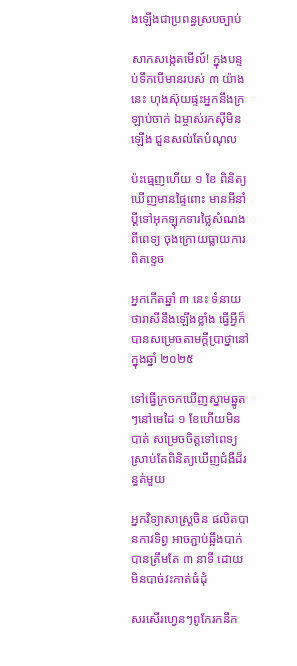ងឡើងជាប្រពន្ធស្របច្បាប់

សាកសង្កេតមើល៍! ក្នុងបន្ទប់ទឹកបើមានរបស់ ៣ យ៉ាងនេះ ហុងស៊ុយផ្ទះអ្នកនឹងក្រឡាប់ចាក់ ឯម្ចាស់រកស៊ីមិនឡើង ជួនសល់តែបំណុល

ប៉ះធ្មេញហើយ ១ ខែ ពិនិត្យឃើញមានផ្ទៃពោះ មានអីនាំប្ដីទៅអុកឡុកទារថ្លៃសំណងពីពេទ្យ ចុងក្រោយធ្លាយការពិតខ្ទេច

អ្នកកើតឆ្នាំ ៣ នេះ ទំនាយថារាសីនឹងឡើងខ្លាំង ធ្វើអ្វីក៏បានសម្រេចតាមក្ដីប្រាថ្នានៅក្នុងឆ្នាំ ២០២៥

ទៅធ្វើក្រចកឃើញស្នាមឆ្នូតៗនៅមេដៃ ១ ខែហើយមិនបាត់ សម្រេចចិត្តទៅពេទ្យ ស្រាប់តែពិនិត្យឃើញជំងឺដ៏រន្ធត់មួយ

អ្នកវិទ្យាសាស្រ្តចិន ផលិតបានកាវទិព្វ អាចភ្ជាប់ឆ្អឹងបាក់បានត្រឹមតែ ៣ នាទី ដោយមិនបាច់វះកាត់ធំដុំ

សរសើរហ្វេនៗពូកែរកនឹក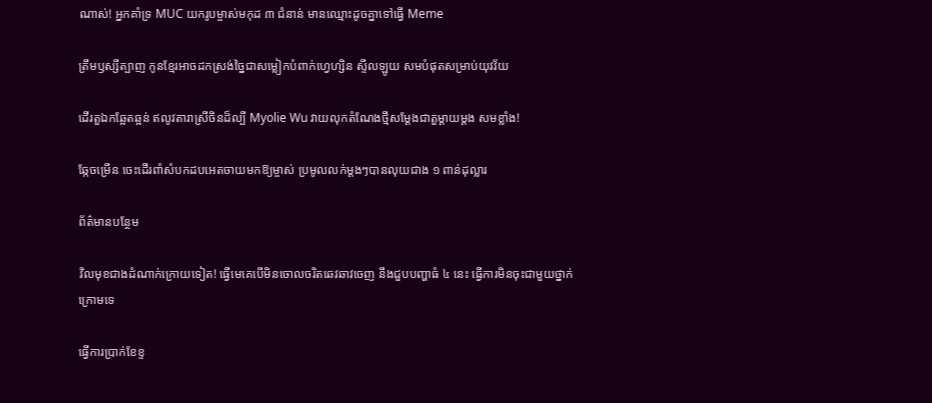ណាស់! អ្នកគាំទ្រ MUC យករូបម្ចាស់មកុដ ៣ ជំនាន់ មានឈ្មោះដូចគ្នាទៅធ្វើ Meme

ត្រឹមឫស្សីត្បាញ កូនខ្មែរអាចដកស្រង់ច្នៃជាសម្លៀកបំពាក់ហ្វេហ្សិន ស្ទីលឡូយ សមបំផុតសម្រាប់យុវវ័យ

ដើរតួឯកឆ្អែតឆ្អន់ ឥលូវតារាស្រីចិនដ៏ល្បី Myolie Wu វាយលុកតំណែងថ្មីសម្ដែងជាតួម្ដាយម្ដង សមខ្លាំង!

ឆ្កែចម្រើន ចេះដើរពាំសំបកដបអេតចាយមកឱ្យម្ចាស់ ប្រមូលលក់ម្តងៗបានលុយជាង ១ ពាន់ដុល្លារ

ព័ត៌មានបន្ថែម

វិលមុខជាងដំណាក់ក្រោយទៀត! ធ្វើមេគេបើមិនចោលចរិតឆេវឆាវចេញ នឹងជួបបញ្ហាធំ ៤ នេះ ធ្វើការមិនចុះជាមួយថ្នាក់ក្រោមទេ

ធ្វើការប្រាក់ខែខ្ទ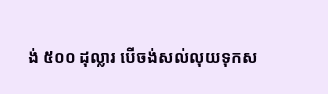ង់ ៥០០ ដុល្លារ បើចង់សល់លុយទុកស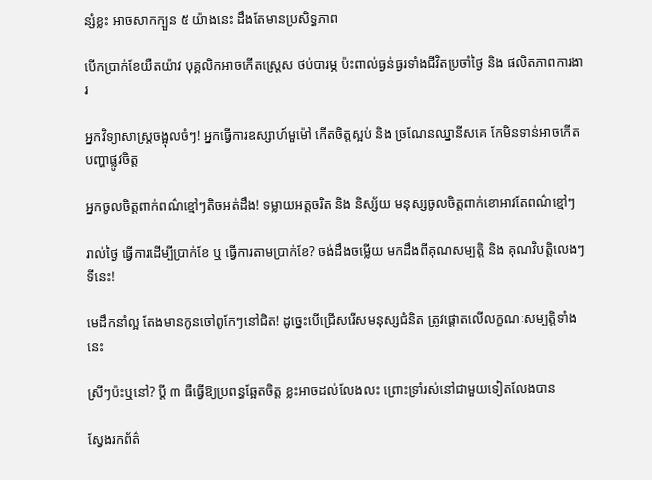ន្សំខ្លះ អាចសាកក្បួន ៥ យ៉ាងនេះ ដឹងតែមានប្រសិទ្ធភាព

បើកប្រាក់ខែយឺតយ៉ាវ បុគ្គលិកអាចកើតស្ត្រេស ថប់បារម្ភ ប៉ះពាល់ធ្ងន់ធ្ងរទាំងជីវិតប្រចាំថ្ងៃ និង ផលិតភាពការងារ

អ្នកវិទ្យាសាស្ត្រចង្អុលចំៗ! អ្នកធ្វើការឧស្សាហ៍មួម៉ៅ កើតចិត្តស្អប់ និង ច្រណែនឈ្នានីសគេ កែមិនទាន់អាចកើតបញ្ហាផ្លូវចិត្ត

អ្នកចូលចិត្តពាក់ពណ៌ខ្មៅៗតិចអត់ដឹង! ទម្លាយអត្តចរិត និង និស្ស័យ មនុស្សចូលចិត្តពាក់ខោអាវតែពណ៌ខ្មៅៗ

រាល់ថ្ងៃ ធ្វើការដើម្បីប្រាក់ខែ ឬ ធ្វើការតាមប្រាក់ខែ? ចង់ដឹងចម្លើយ មកដឹងពីគុណសម្បត្តិ និង គុណវិបត្តិលេងៗទីនេះ!

មេដឹកនាំល្អ តែងមានកូនចៅពូកែៗនៅជិត! ដូច្នេះបើជ្រើសរើសមនុស្សជំនិត ត្រូវផ្តោតលើលក្ខណៈសម្បត្តិទាំងនេះ

ស្រីៗប៉ះឬនៅ? ប្ដី ៣ ធឺធ្វើឱ្យប្រពន្ធឆ្អែតចិត្ត ខ្លះអាចដល់លែងលះ ព្រោះទ្រាំរស់នៅជាមួយទៀតលែងបាន

ស្វែងរកព័ត៌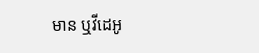មាន ឬវីដេអូ